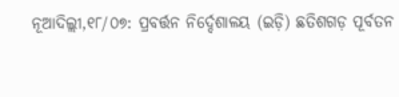ନୂଆଦିଲ୍ଲୀ,୧୮/୦୭: ପ୍ରବର୍ତ୍ତନ ନିର୍ଦ୍ଦେଶାଳୟ (ଇଡ଼ି) ଛତିଶଗଡ଼ ପୂର୍ବତନ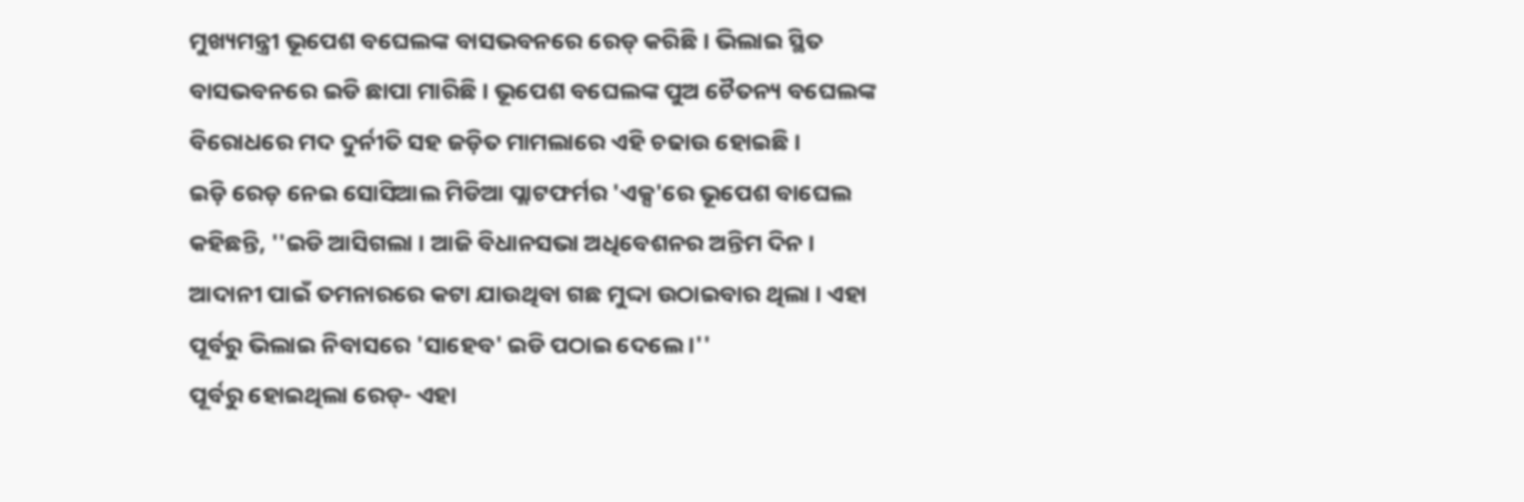ମୁଖ୍ୟମନ୍ତ୍ରୀ ଭୂପେଶ ବଘେଲଙ୍କ ବାସଭବନରେ ରେଡ୍ କରିଛି । ଭିଲାଇ ସ୍ଥିତ ବାସଭବନରେ ଇଡି ଛାପା ମାରିଛି । ଭୂପେଶ ବଘେଲଙ୍କ ପୁଅ ଚୈତନ୍ୟ ବଘେଲଙ୍କ ବିରୋଧରେ ମଦ ଦୁର୍ନୀତି ସହ ଜଡ଼ିତ ମାମଲାରେ ଏହି ଚଢାଉ ହୋଇଛି ।
ଇଡ଼ି ରେଡ଼ ନେଇ ସୋସିଆଲ ମିଡିଆ ପ୍ଲାଟଫର୍ମର 'ଏକ୍ସ'ରେ ଭୂପେଶ ବାଘେଲ କହିଛନ୍ତି, ''ଇଡି ଆସିଗଲା । ଆଜି ବିଧାନସଭା ଅଧିବେଶନର ଅନ୍ତିମ ଦିନ । ଆଦାନୀ ପାଇଁ ତମନାରରେ କଟା ଯାଉଥିବା ଗଛ ମୁଦ୍ଦା ଉଠାଇବାର ଥିଲା । ଏହା ପୂର୍ବରୁ ଭିଲାଇ ନିବାସରେ 'ସାହେବ' ଇଡି ପଠାଇ ଦେଲେ ।''
ପୂର୍ବରୁ ହୋଇଥିଲା ରେଡ୍- ଏହା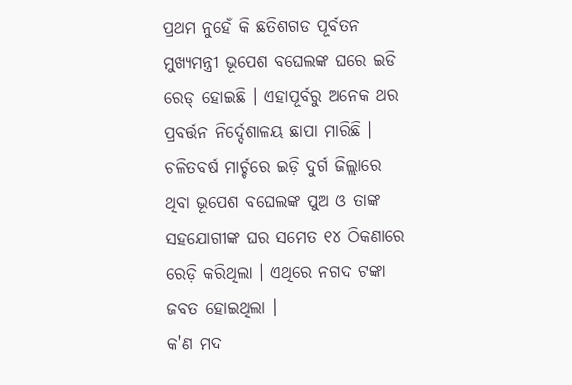ପ୍ରଥମ ନୁହେଁ କି ଛତିଶଗଡ ପୂର୍ବତନ ମୁଖ୍ୟମନ୍ତ୍ରୀ ଭୂପେଶ ବଘେଲଙ୍କ ଘରେ ଇଡି ରେଡ୍ ହୋଇଛି । ଏହାପୂର୍ବରୁ ଅନେକ ଥର ପ୍ରବର୍ତ୍ତନ ନିର୍ଦ୍ଦେଶାଳୟ ଛାପା ମାରିଛି । ଚଳିତବର୍ଷ ମାର୍ଚ୍ଚରେ ଇଡ଼ି ଦୁର୍ଗ ଜିଲ୍ଲାରେ ଥିବା ଭୂପେଶ ବଘେଲଙ୍କ ପୁଅ ଓ ତାଙ୍କ ସହଯୋଗୀଙ୍କ ଘର ସମେତ ୧୪ ଠିକଣାରେ ରେଡ଼ି କରିଥିଲା । ଏଥିରେ ନଗଦ ଟଙ୍କା ଜବତ ହୋଇଥିଲା ।
କ'ଣ ମଦ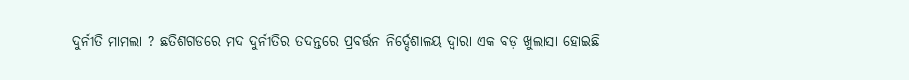ଦୁର୍ନୀତି ମାମଲା ? ଛତିଶଗଡରେ ମଦ ଦୁର୍ନୀତିର ତଦନ୍ତରେ ପ୍ରବର୍ତ୍ତନ ନିର୍ଦ୍ଦେଶାଳୟ ଦ୍ୱାରା ଏକ ବଡ଼ ଖୁଲାସା ହୋଇଛି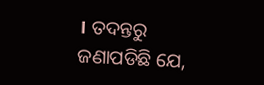। ତଦନ୍ତରୁ ଜଣାପଡିଛି ଯେ,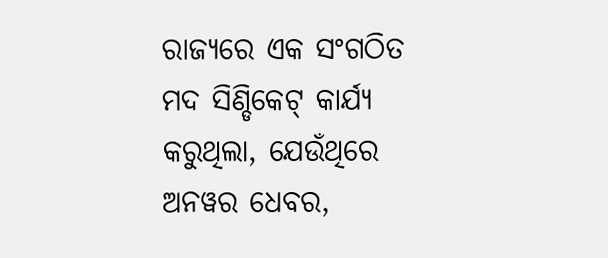ରାଜ୍ୟରେ ଏକ ସଂଗଠିତ ମଦ ସିଣ୍ଡିକେଟ୍ କାର୍ଯ୍ୟ କରୁଥିଲା, ଯେଉଁଥିରେ ଅନୱର ଧେବର,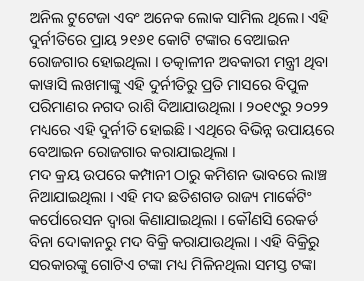ଅନିଲ ଟୁଟେଜା ଏବଂ ଅନେକ ଲୋକ ସାମିଲ ଥିଲେ। ଏହି ଦୁର୍ନୀତିରେ ପ୍ରାୟ ୨୧୬୧ କୋଟି ଟଙ୍କାର ବେଆଇନ ରୋଜଗାର ହୋଇଥିଲା । ତତ୍କାଳୀନ ଅବକାରୀ ମନ୍ତ୍ରୀ ଥିବା କାୱାସି ଲଖମାଙ୍କୁ ଏହି ଦୁର୍ନୀତିରୁ ପ୍ରତି ମାସରେ ବିପୁଳ ପରିମାଣର ନଗଦ ରାଶି ଦିଆଯାଉଥିଲା । ୨୦୧୯ରୁ ୨୦୨୨ ମଧ୍ୟରେ ଏହି ଦୁର୍ନୀତି ହୋଇଛି। ଏଥିରେ ବିଭିନ୍ନ ଉପାୟରେ ବେଆଇନ ରୋଜଗାର କରାଯାଇଥିଲା ।
ମଦ କ୍ରୟ ଉପରେ କମ୍ପାନୀ ଠାରୁ କମିଶନ ଭାବରେ ଲାଞ୍ଚ ନିଆଯାଇଥିଲା । ଏହି ମଦ ଛତିଶଗଡ ରାଜ୍ୟ ମାର୍କେଟିଂ କର୍ପୋରେସନ ଦ୍ୱାରା କିଣାଯାଇଥିଲା । କୌଣସି ରେକର୍ଡ ବିନା ଦୋକାନରୁ ମଦ ବିକ୍ରି କରାଯାଉଥିଲା । ଏହି ବିକ୍ରିରୁ ସରକାରଙ୍କୁ ଗୋଟିଏ ଟଙ୍କା ମଧ୍ୟ ମିଳିନଥିଲା ସମସ୍ତ ଟଙ୍କା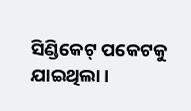ସିଣ୍ଡିକେଟ୍ ପକେଟକୁ ଯାଇଥିଲା ।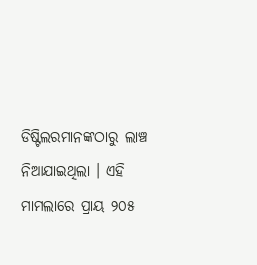ଡିଷ୍ଟିଲରମାନଙ୍କଠାରୁ ଲାଞ୍ଚ ନିଆଯାଇଥିଲା । ଏହି ମାମଲାରେ ପ୍ରାୟ ୨୦୫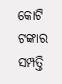କୋଟି ଟଙ୍କାର ସମ୍ପତ୍ତି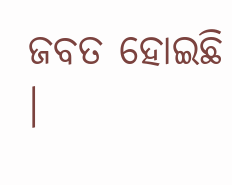ଜବତ ହୋଇଛି ।